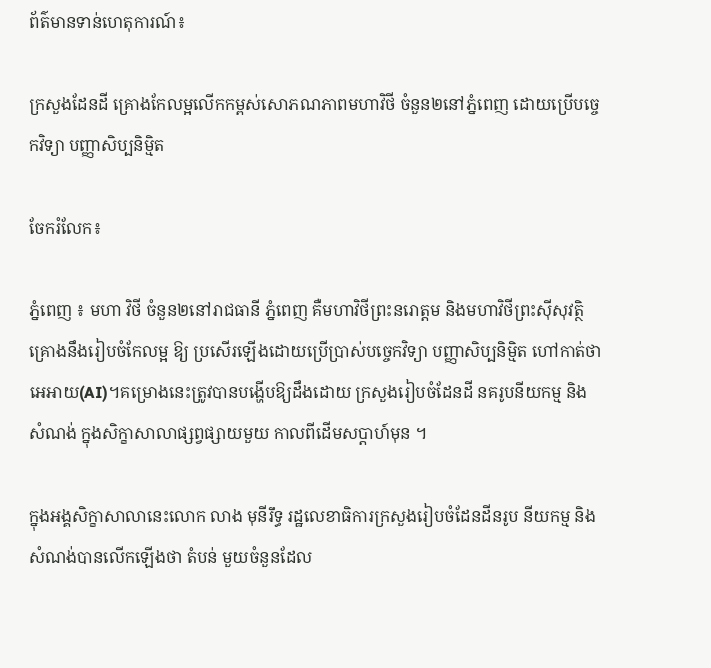ព័ត៌មានទាន់ហេតុការណ៍៖

ក្រសួងដែនដី គ្រោងកែលម្អលើកកម្ពស់សោភណភាពមហាវិថី ចំនួន២នៅភ្នំពេញ ដោយប្រើបច្ចេកវិទ្យា បញ្ញាសិប្បនិម្មិត

ចែករំលែក៖

ភ្នំពេញ ៖ មហា វិថី ចំនួន២នៅរាជធានី ភ្នំពេញ គឺមហាវិថីព្រះនរោត្តម និងមហាវិថីព្រះស៊ីសុវត្ថិ គ្រោងនឹងរៀបចំកែលម្អ ឱ្យ ប្រសើរឡើងដោយប្រើប្រាស់បច្ចេកវិទ្យា បញ្ញាសិប្បនិម្មិត ហៅកាត់ថា អេអាយ(AI)។គម្រោងនេះត្រូវបានបង្ហើបឱ្យដឹងដោយ ក្រសួងរៀបចំដែនដី នគរូបនីយកម្ម និងសំណង់ ក្នុងសិក្ខាសាលាផ្សព្វផ្សាយមួយ កាលពីដើមសប្ដាហ៍មុន ។

ក្នុងអង្គសិក្ខាសាលានេះលោក លាង មុនីរឹទ្ធ រដ្ឋលេខាធិការក្រសួងរៀបចំដែនដីនរូប នីយកម្ម និងសំណង់បានលើកឡើងថា តំបន់ មួយចំនួនដែល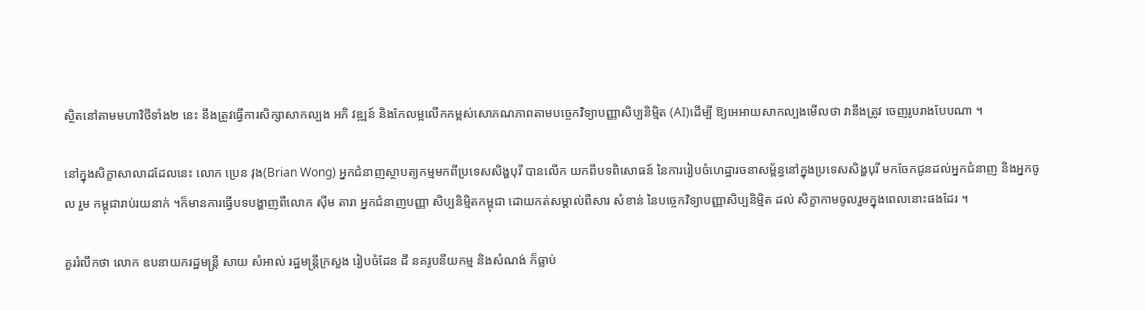ស្ថិតនៅតាមមហាវិថីទាំង២ នេះ នឹងត្រូវធ្វើការសិក្សាសាកល្បង អភិ វឌ្ឍន៍ និងកែលម្អលើកកម្ពស់សោភណភាពតាមបច្ចេកវិទ្យាបញ្ញាសិប្បនិម្មិត (AI)ដើម្បី ឱ្យអេអាយសាកល្បងមើលថា វានឹងត្រូវ ចេញរូបរាងបែបណា ។

នៅក្នុងសិក្ខាសាលាដដែលនេះ លោក ប្រេន វុង(Brian Wong) អ្នកជំនាញស្ថាបត្យកម្មមកពីប្រទេសសិង្ហបុរី បានលើក យកពីបទពិសោធន៍ នៃការរៀបចំហេដ្ឋារចនាសម្ព័ន្ធនៅក្នុងប្រទេសសិង្ហបុរី មកចែកជូនដល់អ្នកជំនាញ និងអ្នកចូល រួម កម្ពុជារាប់រយនាក់ ។ក៏មានការធ្វើបទបង្ហាញពីលោក ស៊ីម តារា អ្នកជំនាញបញ្ញា សិប្បនិម្មិតកម្ពុជា ដោយកត់សម្គាល់ពីសារ សំខាន់ នៃបច្ចេកវិទ្យាបញ្ញាសិប្បនិម្មិត ដល់ សិក្ខាកាមចូលរួមក្នុងពេលនោះផងដែរ ។

គួររំលឹកថា លោក ឧបនាយករដ្ឋមន្ត្រី សាយ សំអាល់ រដ្ឋមន្ត្រីក្រសួង រៀបចំដែន ដី នគរូបនីយកម្ម និងសំណង់ ក៏ធ្លាប់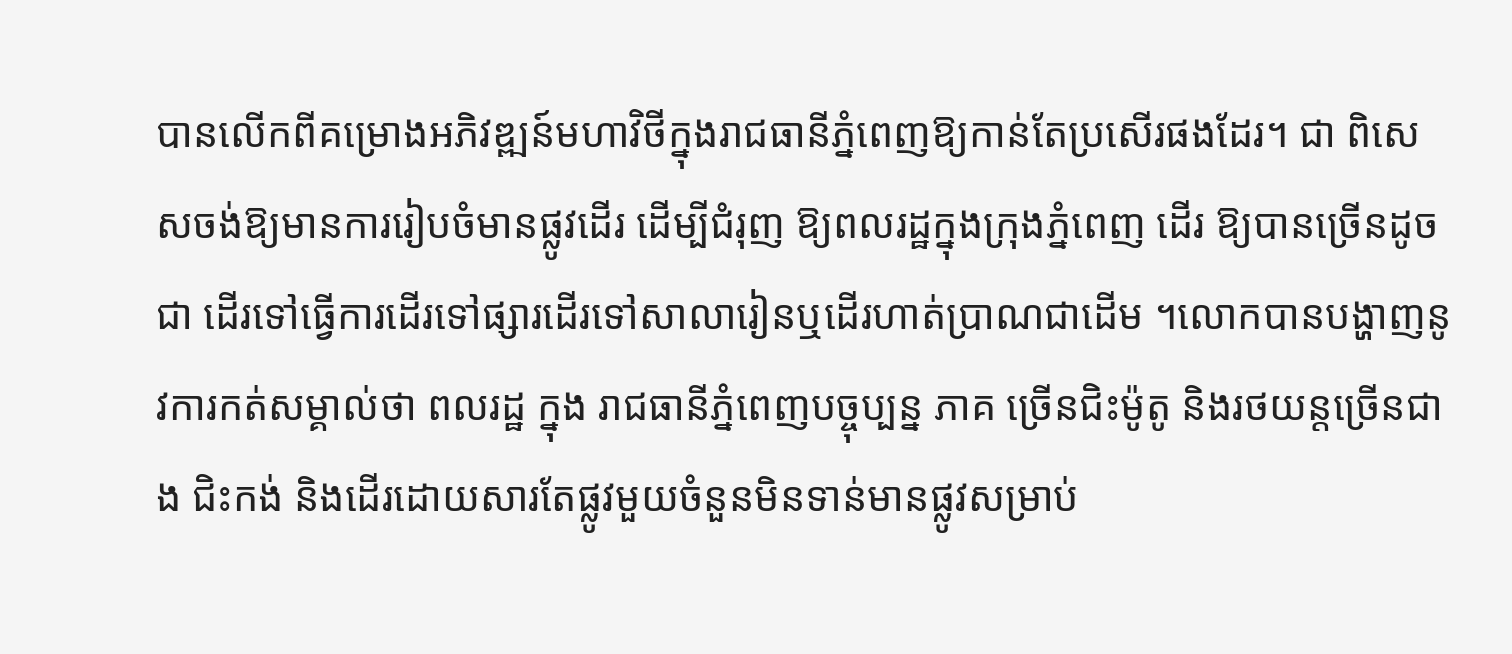បានលើកពីគម្រោងអភិវឌ្ឍន៍មហាវិថីក្នុងរាជធានីភ្នំពេញឱ្យកាន់តែប្រសើរផងដែរ។ ជា ពិសេសចង់ឱ្យមានការរៀបចំមានផ្លូវដើរ ដើម្បីជំរុញ ឱ្យពលរដ្ឋក្នុងក្រុងភ្នំពេញ ដើរ ឱ្យបានច្រើនដូចជា ដើរទៅធ្វើការដើរទៅផ្សារដើរទៅសាលារៀនឬដើរហាត់ប្រាណជាដើម ។លោកបានបង្ហាញនូវការកត់សម្គាល់ថា ពលរដ្ឋ ក្នុង រាជធានីភ្នំពេញបច្ចុប្បន្ន ភាគ ច្រើនជិះម៉ូតូ និងរថយន្តច្រើនជាង ជិះកង់ និងដើរដោយសារតែផ្លូវមួយចំនួនមិនទាន់មានផ្លូវសម្រាប់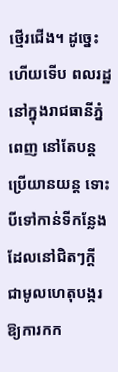ថ្មើរជើង។ ដូច្នេះហើយទើប ពលរដ្ឋនៅក្នុងរាជធានីភ្នំពេញ នៅតែបន្ត ប្រើយានយន្ត ទោះបីទៅកាន់ទីកន្លែង ដែលនៅជិតៗក្ដី ជាមូលហេតុបង្ករឱ្យការកក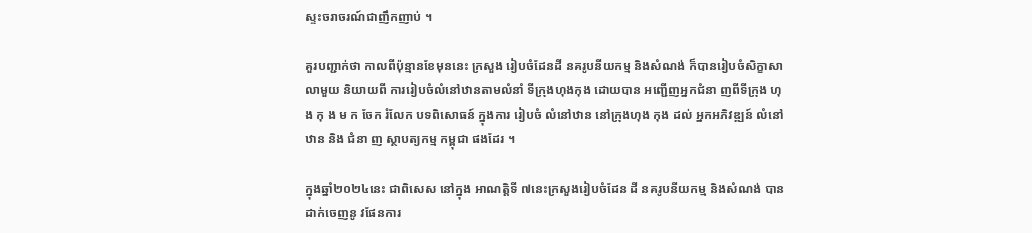ស្ទះចរាចរណ៍ជាញឹកញាប់ ។

គួរបញ្ជាក់ថា កាលពីប៉ុន្មានខែមុននេះ ក្រសួង រៀបចំដែនដី នគរូបនីយកម្ម និងសំណង់ ក៏បានរៀបចំសិក្ខាសាលាមួយ និយាយពី ការរៀបចំលំនៅឋានតាមលំនាំ ទីក្រុងហុងកុង ដោយបាន អញ្ជើញអ្នកជំនា ញពីទីក្រុង ហុ ង កុ ង ម ក ចែក រំលែក បទពិសោធន៍ ក្នុងការ រៀបចំ លំនៅឋាន នៅក្រុងហុង កុង ដល់ អ្នកអភិវឌ្ឍន៍ លំនៅឋាន និង ជំនា ញ ស្ថាបត្យកម្ម កម្ពុជា ផងដែរ ។

ក្នុងឆ្នាំ២០២៤នេះ ជាពិសេស នៅក្នុង អាណត្តិទី ៧នេះក្រសួងរៀបចំដែន ដី នគរូបនីយកម្ម និងសំណង់ បានដាក់ចេញនូ វផែនការ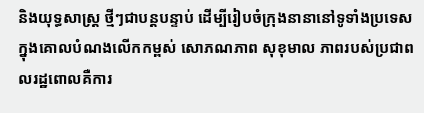និងយុទ្ធសាស្ត្រ ថ្មីៗជាបន្តបន្ទាប់ ដើម្បីរៀបចំក្រុងនានានៅទូទាំងប្រទេស ក្នុងគោលបំណងលើកកម្ពស់ សោភណភាព សុខុមាល ភាពរបស់ប្រជាពលរដ្ឋពោលគឺការ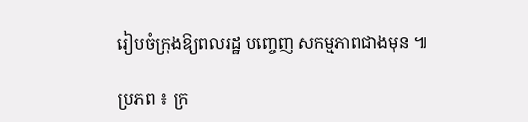រៀបចំក្រុងឱ្យពលរដ្ឋ បញ្ចេញ សកម្មភាពជាងមុន ៕

ប្រភព ៖ ក្រ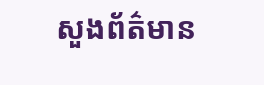សួងព័ត៌មាន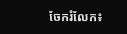ចែករំលែក៖